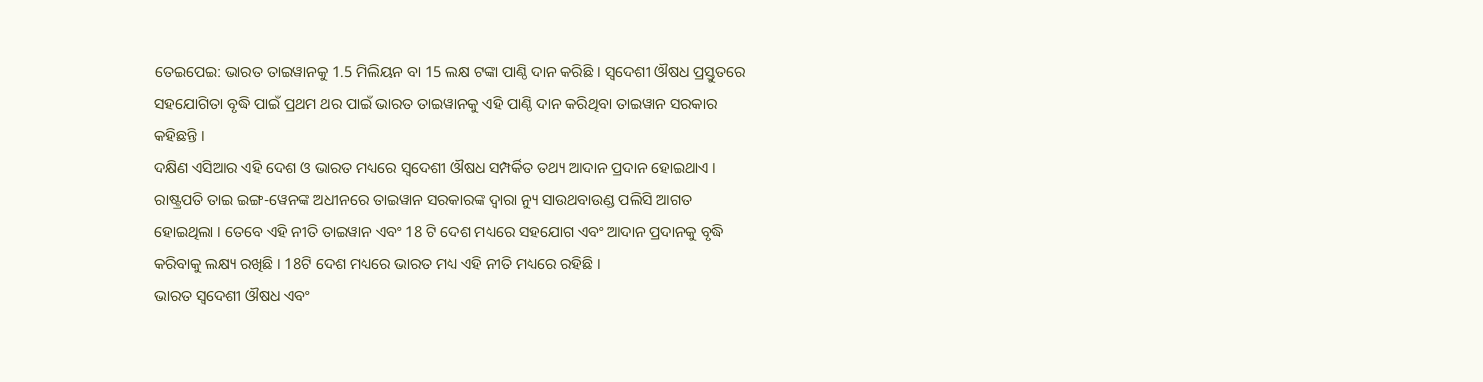ତେଇପେଇ: ଭାରତ ତାଇୱାନକୁ 1.5 ମିଲିୟନ ବା 15 ଲକ୍ଷ ଟଙ୍କା ପାଣ୍ଠି ଦାନ କରିଛି । ସ୍ବଦେଶୀ ଔଷଧ ପ୍ରସ୍ତୁତରେ ସହଯୋଗିତା ବୃଦ୍ଧି ପାଇଁ ପ୍ରଥମ ଥର ପାଇଁ ଭାରତ ତାଇୱାନକୁ ଏହି ପାଣ୍ଠି ଦାନ କରିଥିବା ତାଇୱାନ ସରକାର କହିଛନ୍ତି ।
ଦକ୍ଷିଣ ଏସିଆର ଏହି ଦେଶ ଓ ଭାରତ ମଧ୍ୟରେ ସ୍ବଦେଶୀ ଔଷଧ ସମ୍ପର୍କିତ ତଥ୍ୟ ଆଦାନ ପ୍ରଦାନ ହୋଇଥାଏ । ରାଷ୍ଟ୍ରପତି ତାଇ ଇଙ୍ଗ-ୱେନଙ୍କ ଅଧୀନରେ ତାଇୱାନ ସରକାରଙ୍କ ଦ୍ବାରା ନ୍ୟୁ ସାଉଥବାଉଣ୍ଡ ପଲିସି ଆଗତ ହୋଇଥିଲା । ତେବେ ଏହି ନୀତି ତାଇୱାନ ଏବଂ 18 ଟି ଦେଶ ମଧ୍ୟରେ ସହଯୋଗ ଏବଂ ଆଦାନ ପ୍ରଦାନକୁ ବୃଦ୍ଧି କରିବାକୁ ଲକ୍ଷ୍ୟ ରଖିଛି । 18ଟି ଦେଶ ମଧ୍ୟରେ ଭାରତ ମଧ୍ୟ ଏହି ନୀତି ମଧ୍ୟରେ ରହିଛି ।
ଭାରତ ସ୍ବଦେଶୀ ଔଷଧ ଏବଂ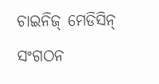ଚାଇନିଜ୍ ମେଡିସିନ୍ ସଂଗଠନ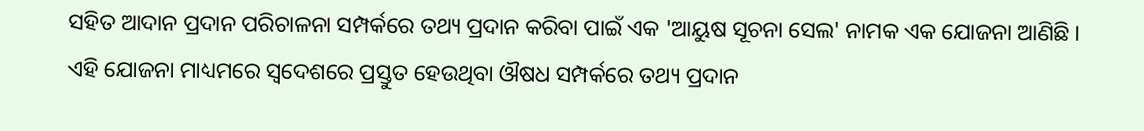ସହିତ ଆଦାନ ପ୍ରଦାନ ପରିଚାଳନା ସମ୍ପର୍କରେ ତଥ୍ୟ ପ୍ରଦାନ କରିବା ପାଇଁ ଏକ 'ଆୟୁଷ ସୂଚନା ସେଲ' ନାମକ ଏକ ଯୋଜନା ଆଣିଛି । ଏହି ଯୋଜନା ମାଧ୍ୟମରେ ସ୍ବଦେଶରେ ପ୍ରସ୍ତୁତ ହେଉଥିବା ଔଷଧ ସମ୍ପର୍କରେ ତଥ୍ୟ ପ୍ରଦାନ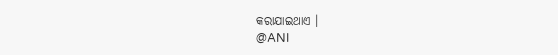କରାଯାଇଥାଏ ।
@ANI